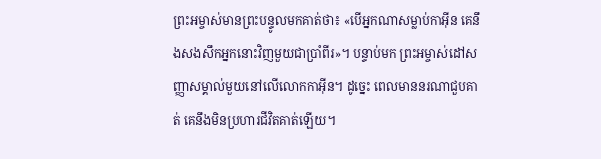ព្រះអម្ចាស់មានព្រះបន្ទូលមកគាត់ថា៖ «បើអ្នកណាសម្លាប់កាអ៊ីន គេនឹងសងសឹកអ្នកនោះវិញមួយជាប្រាំពីរ»។ បន្ទាប់មក ព្រះអម្ចាស់ដៅសញ្ញាសម្គាល់មួយនៅលើលោកកាអ៊ីន។ ដូច្នេះ ពេលមាននរណាជួបគាត់ គេនឹងមិនប្រហារជីវិតគាត់ឡើយ។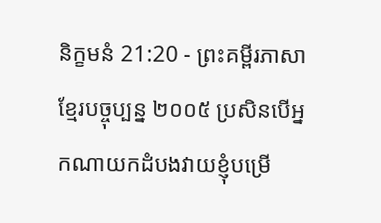និក្ខមនំ 21:20 - ព្រះគម្ពីរភាសាខ្មែរបច្ចុប្បន្ន ២០០៥ ប្រសិនបើអ្នកណាយកដំបងវាយខ្ញុំបម្រើ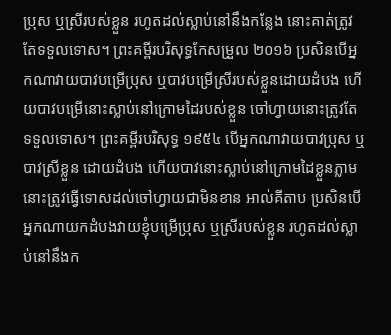ប្រុស ឬស្រីរបស់ខ្លួន រហូតដល់ស្លាប់នៅនឹងកន្លែង នោះគាត់ត្រូវតែទទួលទោស។ ព្រះគម្ពីរបរិសុទ្ធកែសម្រួល ២០១៦ ប្រសិនបើអ្នកណាវាយបាវបម្រើប្រុស ឬបាវបម្រើស្រីរបស់ខ្លួនដោយដំបង ហើយបាវបម្រើនោះស្លាប់នៅក្រោមដៃរបស់ខ្លួន ចៅហ្វាយនោះត្រូវតែទទួលទោស។ ព្រះគម្ពីរបរិសុទ្ធ ១៩៥៤ បើអ្នកណាវាយបាវប្រុស ឬបាវស្រីខ្លួន ដោយដំបង ហើយបាវនោះស្លាប់នៅក្រោមដៃខ្លួនភ្លាម នោះត្រូវធ្វើទោសដល់ចៅហ្វាយជាមិនខាន អាល់គីតាប ប្រសិនបើអ្នកណាយកដំបងវាយខ្ញុំបម្រើប្រុស ឬស្រីរបស់ខ្លួន រហូតដល់ស្លាប់នៅនឹងក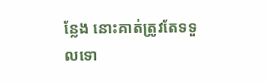ន្លែង នោះគាត់ត្រូវតែទទួលទោ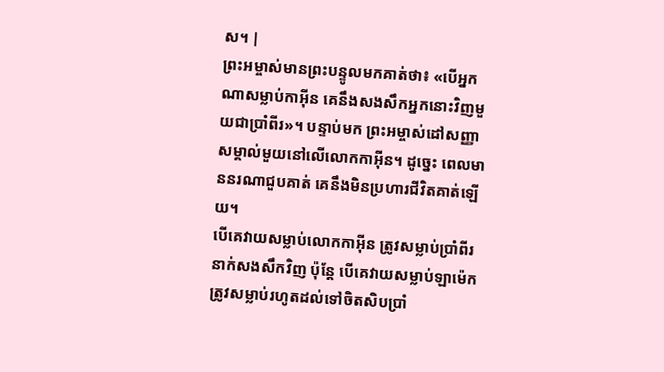ស។ |
ព្រះអម្ចាស់មានព្រះបន្ទូលមកគាត់ថា៖ «បើអ្នកណាសម្លាប់កាអ៊ីន គេនឹងសងសឹកអ្នកនោះវិញមួយជាប្រាំពីរ»។ បន្ទាប់មក ព្រះអម្ចាស់ដៅសញ្ញាសម្គាល់មួយនៅលើលោកកាអ៊ីន។ ដូច្នេះ ពេលមាននរណាជួបគាត់ គេនឹងមិនប្រហារជីវិតគាត់ឡើយ។
បើគេវាយសម្លាប់លោកកាអ៊ីន ត្រូវសម្លាប់ប្រាំពីរនាក់សងសឹកវិញ ប៉ុន្តែ បើគេវាយសម្លាប់ឡាម៉េក ត្រូវសម្លាប់រហូតដល់ទៅចិតសិបប្រាំ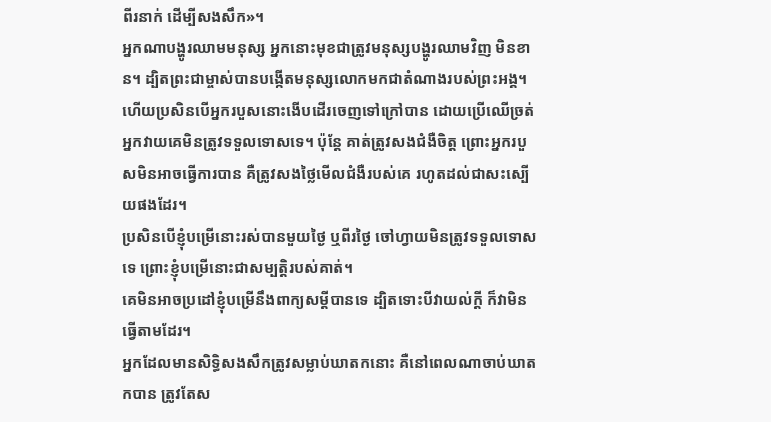ពីរនាក់ ដើម្បីសងសឹក»។
អ្នកណាបង្ហូរឈាមមនុស្ស អ្នកនោះមុខជាត្រូវមនុស្សបង្ហូរឈាមវិញ មិនខាន។ ដ្បិតព្រះជាម្ចាស់បានបង្កើតមនុស្សលោកមកជាតំណាងរបស់ព្រះអង្គ។
ហើយប្រសិនបើអ្នករបួសនោះងើបដើរចេញទៅក្រៅបាន ដោយប្រើឈើច្រត់ អ្នកវាយគេមិនត្រូវទទួលទោសទេ។ ប៉ុន្តែ គាត់ត្រូវសងជំងឺចិត្ត ព្រោះអ្នករបួសមិនអាចធ្វើការបាន គឺត្រូវសងថ្លៃមើលជំងឺរបស់គេ រហូតដល់ជាសះស្បើយផងដែរ។
ប្រសិនបើខ្ញុំបម្រើនោះរស់បានមួយថ្ងៃ ឬពីរថ្ងៃ ចៅហ្វាយមិនត្រូវទទួលទោសទេ ព្រោះខ្ញុំបម្រើនោះជាសម្បត្តិរបស់គាត់។
គេមិនអាចប្រដៅខ្ញុំបម្រើនឹងពាក្យសម្ដីបានទេ ដ្បិតទោះបីវាយល់ក្ដី ក៏វាមិនធ្វើតាមដែរ។
អ្នកដែលមានសិទ្ធិសងសឹកត្រូវសម្លាប់ឃាតកនោះ គឺនៅពេលណាចាប់ឃាតកបាន ត្រូវតែស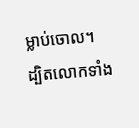ម្លាប់ចោល។
ដ្បិតលោកទាំង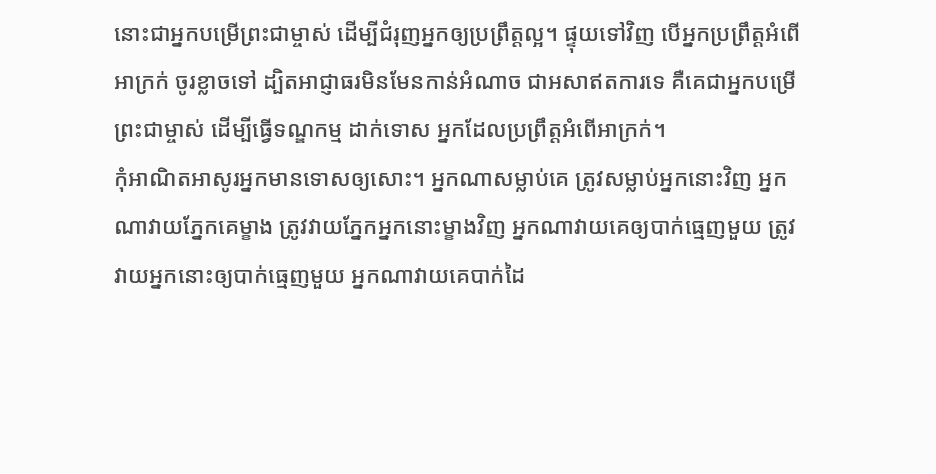នោះជាអ្នកបម្រើព្រះជាម្ចាស់ ដើម្បីជំរុញអ្នកឲ្យប្រព្រឹត្តល្អ។ ផ្ទុយទៅវិញ បើអ្នកប្រព្រឹត្តអំពើអាក្រក់ ចូរខ្លាចទៅ ដ្បិតអាជ្ញាធរមិនមែនកាន់អំណាច ជាអសាឥតការទេ គឺគេជាអ្នកបម្រើព្រះជាម្ចាស់ ដើម្បីធ្វើទណ្ឌកម្ម ដាក់ទោស អ្នកដែលប្រព្រឹត្តអំពើអាក្រក់។
កុំអាណិតអាសូរអ្នកមានទោសឲ្យសោះ។ អ្នកណាសម្លាប់គេ ត្រូវសម្លាប់អ្នកនោះវិញ អ្នកណាវាយភ្នែកគេម្ខាង ត្រូវវាយភ្នែកអ្នកនោះម្ខាងវិញ អ្នកណាវាយគេឲ្យបាក់ធ្មេញមួយ ត្រូវវាយអ្នកនោះឲ្យបាក់ធ្មេញមួយ អ្នកណាវាយគេបាក់ដៃ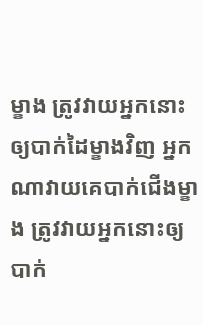ម្ខាង ត្រូវវាយអ្នកនោះឲ្យបាក់ដៃម្ខាងវិញ អ្នកណាវាយគេបាក់ជើងម្ខាង ត្រូវវាយអ្នកនោះឲ្យបាក់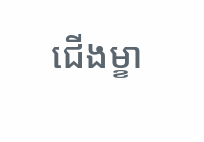ជើងម្ខា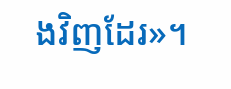ងវិញដែរ»។